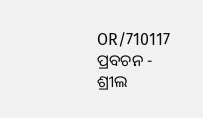OR/710117 ପ୍ରବଚନ - ଶ୍ରୀଲ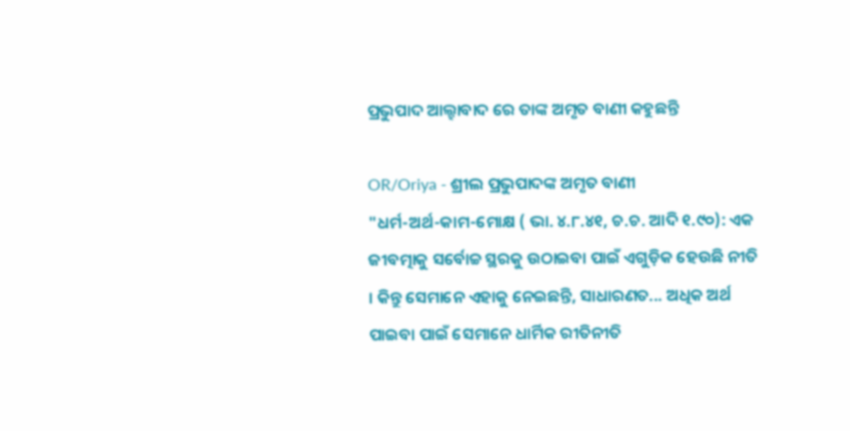ପ୍ରଭୁପାଦ ଆଲ୍ହାବାଦ ରେ ତାଙ୍କ ଅମୃତ ବାଣୀ କହୁଛନ୍ତି

OR/Oriya - ଶ୍ରୀଲ ପ୍ରଭୁପାଦଙ୍କ ଅମୃତ ବାଣୀ
"ଧର୍ମ-ଅର୍ଥ-କାମ-ମୋକ୍ଷ ( ଭା. ୪.୮.୪୧, ଚ.ଚ. ଆଦି ୧.୯୦): ଏକ ଜୀବତ୍ମାକୁ ସର୍ବୋଚ୍ଚ ସ୍ଥରକୁ ଉଠାଇବା ପାଇଁ ଏଗୁଡ଼ିକ ହେଉଛି ନୀତି । କିନ୍ତୁ ସେମାନେ ଏହାକୁ ନେଇଛନ୍ତି, ସାଧାରଣତ... ଅଧିକ ଅର୍ଥ ପାଇବା ପାଇଁ ସେମାନେ ଧାର୍ମିକ ରୀତିନୀତି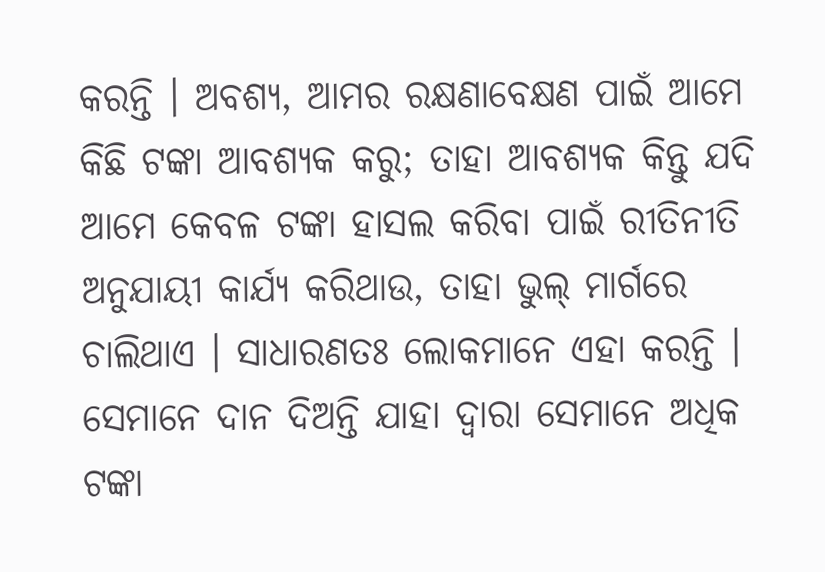କରନ୍ତି । ଅବଶ୍ୟ, ଆମର ରକ୍ଷଣାବେକ୍ଷଣ ପାଇଁ ଆମେ କିଛି ଟଙ୍କା ଆବଶ୍ୟକ କରୁ; ତାହା ଆବଶ୍ୟକ କିନ୍ତୁ ଯଦି ଆମେ କେବଳ ଟଙ୍କା ହାସଲ କରିବା ପାଇଁ ରୀତିନୀତି ଅନୁଯାୟୀ କାର୍ଯ୍ୟ କରିଥାଉ, ତାହା ଭୁଲ୍ ମାର୍ଗରେ ଚାଲିଥାଏ । ସାଧାରଣତଃ ଲୋକମାନେ ଏହା କରନ୍ତି । ସେମାନେ ଦାନ ଦିଅନ୍ତି ଯାହା ଦ୍ଵାରା ସେମାନେ ଅଧିକ ଟଙ୍କା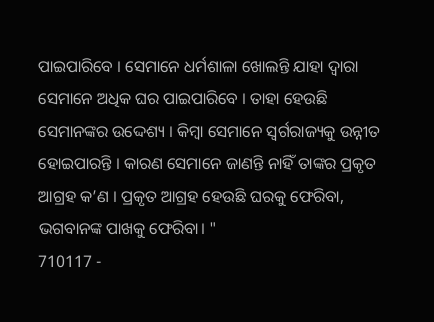ପାଇପାରିବେ । ସେମାନେ ଧର୍ମଶାଳା ଖୋଲନ୍ତି ଯାହା ଦ୍ଵାରା ସେମାନେ ଅଧିକ ଘର ପାଇପାରିବେ । ତାହା ହେଉଛି ସେମାନଙ୍କର ଉଦ୍ଦେଶ୍ୟ । କିମ୍ବା ସେମାନେ ସ୍ୱର୍ଗରାଜ୍ୟକୁ ଉନ୍ନୀତ ହୋଇପାରନ୍ତି । କାରଣ ସେମାନେ ଜାଣନ୍ତି ନାହିଁ ତାଙ୍କର ପ୍ରକୃତ ଆଗ୍ରହ କ’ଣ । ପ୍ରକୃତ ଆଗ୍ରହ ହେଉଛି ଘରକୁ ଫେରିବା, ଭଗବାନଙ୍କ ପାଖକୁ ଫେରିବା। "
710117 -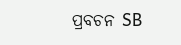ପ୍ରବଚନ SB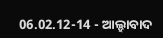06.02.12-14 - ଆଲ୍ହାବାଦ